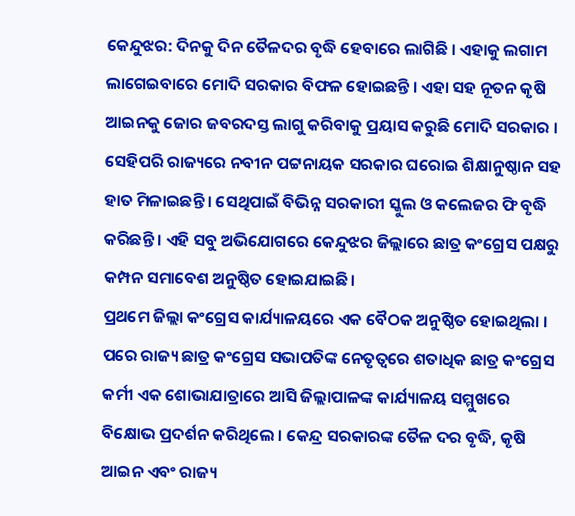କେନ୍ଦୁଝର: ଦିନକୁ ଦିନ ତୈଳଦର ବୃଦ୍ଧି ହେବାରେ ଲାଗିଛି । ଏହାକୁ ଲଗାମ ଲାଗେଇବାରେ ମୋଦି ସରକାର ବିଫଳ ହୋଇଛନ୍ତି । ଏହା ସହ ନୂତନ କୃଷି ଆଇନକୁ ଜୋର ଜବରଦସ୍ତ ଲାଗୁ କରିବାକୁ ପ୍ରୟାସ କରୁଛି ମୋଦି ସରକାର । ସେହିପରି ରାଜ୍ୟରେ ନବୀନ ପଟ୍ଟନାୟକ ସରକାର ଘରୋଇ ଶିକ୍ଷାନୁଷ୍ଠାନ ସହ ହାତ ମିଳାଇଛନ୍ତି । ସେଥିପାଇଁ ବିଭିନ୍ନ ସରକାରୀ ସ୍କୁଲ ଓ କଲେଜର ଫି ବୃଦ୍ଧି କରିଛନ୍ତି । ଏହି ସବୁ ଅଭିଯୋଗରେ କେନ୍ଦୁଝର ଜିଲ୍ଲାରେ ଛାତ୍ର କଂଗ୍ରେସ ପକ୍ଷରୁ କମ୍ପନ ସମାବେଶ ଅନୁଷ୍ଠିତ ହୋଇଯାଇଛି।
ପ୍ରଥମେ ଜିଲ୍ଲା କଂଗ୍ରେସ କାର୍ଯ୍ୟାଳୟରେ ଏକ ବୈଠକ ଅନୁଷ୍ଠିତ ହୋଇଥିଲା । ପରେ ରାଜ୍ୟ ଛାତ୍ର କଂଗ୍ରେସ ସଭାପତିଙ୍କ ନେତୃତ୍ବରେ ଶତାଧିକ ଛାତ୍ର କଂଗ୍ରେସ କର୍ମୀ ଏକ ଶୋଭାଯାତ୍ରାରେ ଆସି ଜିଲ୍ଲାପାଳଙ୍କ କାର୍ଯ୍ୟାଳୟ ସମ୍ମୁଖରେ ବିକ୍ଷୋଭ ପ୍ରଦର୍ଶନ କରିଥିଲେ । କେନ୍ଦ୍ର ସରକାରଙ୍କ ତୈଳ ଦର ବୃଦ୍ଧି, କୃଷି ଆଇନ ଏବଂ ରାଜ୍ୟ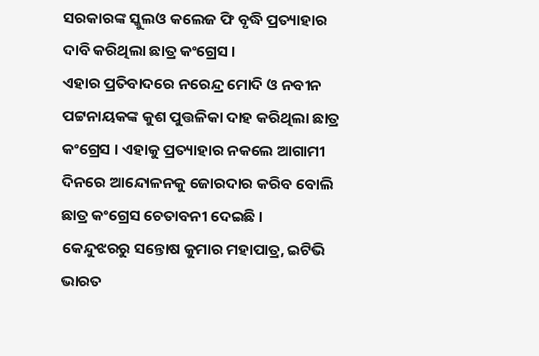ସରକାରଙ୍କ ସ୍କୁଲଓ କଲେଜ ଫି ବୃଦ୍ଧି ପ୍ରତ୍ୟାହାର ଦାବି କରିଥିଲା ଛାତ୍ର କଂଗ୍ରେସ ।
ଏହାର ପ୍ରତିବାଦରେ ନରେନ୍ଦ୍ର ମୋଦି ଓ ନବୀନ ପଟ୍ଟନାୟକଙ୍କ କୁଶ ପୁତ୍ତଳିକା ଦାହ କରିଥିଲା ଛାତ୍ର କଂଗ୍ରେସ । ଏହାକୁ ପ୍ରତ୍ୟାହାର ନକଲେ ଆଗାମୀ ଦିନରେ ଆନ୍ଦୋଳନକୁ ଜୋରଦାର କରିବ ବୋଲି ଛାତ୍ର କଂଗ୍ରେସ ଚେତାବନୀ ଦେଇଛି ।
କେନ୍ଦୁଝରରୁ ସନ୍ତୋଷ କୁମାର ମହାପାତ୍ର, ଇଟିଭି ଭାରତ